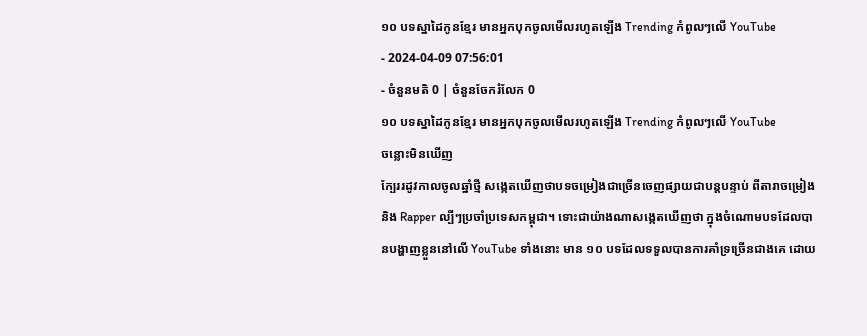១០ បទស្នាដៃកូនខ្មែរ មានអ្នកបុកចូលមើលរហូតឡើង Trending កំពូលៗលើ YouTube
- 2024-04-09 07:56:01
- ចំនួនមតិ 0 | ចំនួនចែករំលែក 0
១០ បទស្នាដៃកូនខ្មែរ មានអ្នកបុកចូលមើលរហូតឡើង Trending កំពូលៗលើ YouTube
ចន្លោះមិនឃើញ
ក្បែររដូវកាលចូលឆ្នាំថ្មី សង្កេតឃើញថាបទចម្រៀងជាច្រើនចេញផ្សាយជាបន្តបន្ទាប់ ពីតារាចម្រៀង និង Rapper ល្បីៗប្រចាំប្រទេសកម្ពុជា។ ទោះជាយ៉ាងណាសង្កេតឃើញថា ក្នុងចំណោមបទដែលបានបង្ហាញខ្លួននៅលើ YouTube ទាំងនោះ មាន ១០ បទដែលទទួលបានការគាំទ្រច្រើនជាងគេ ដោយ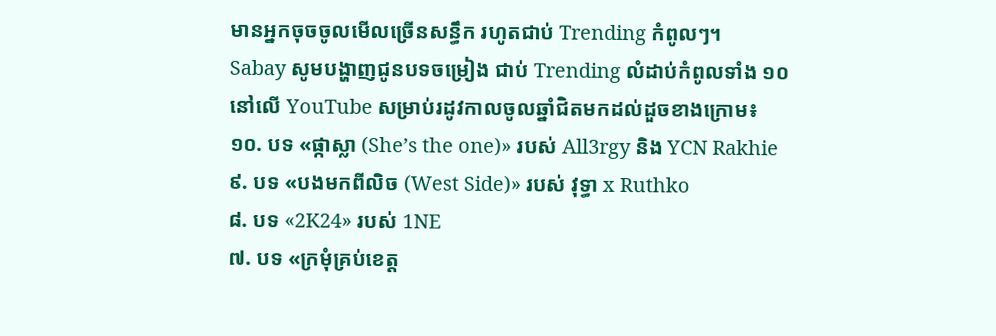មានអ្នកចុចចូលមើលច្រើនសន្ធឹក រហូតជាប់ Trending កំពូលៗ។
Sabay សូមបង្ហាញជូនបទចម្រៀង ជាប់ Trending លំដាប់កំពូលទាំង ១០ នៅលើ YouTube សម្រាប់រដូវកាលចូលឆ្នាំជិតមកដល់ដួចខាងក្រោម៖
១០. បទ «ផ្កាស្លា (She’s the one)» របស់ All3rgy និង YCN Rakhie
៩. បទ «បងមកពីលិច (West Side)» របស់ វុទ្ធា x Ruthko
៨. បទ «2K24» របស់ 1NE
៧. បទ «ក្រមុំគ្រប់ខេត្ត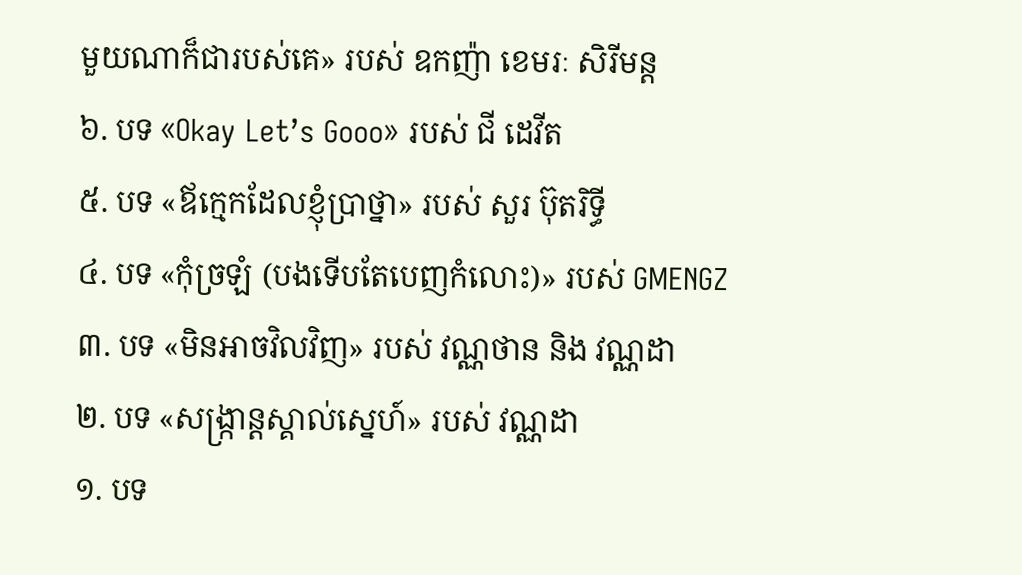មួយណាក៏ជារបស់គេ» របស់ ឧកញ៉ា ខេមរៈ សិរីមន្ត
៦. បទ «Okay Let’s Gooo» របស់ ជី ដេវីត
៥. បទ «ឪក្មេកដែលខ្ញុំប្រាថ្នា» របស់ សួរ ប៊ុតរិទ្ធី
៤. បទ «កុំច្រឡំ (បងទើបតែបេញកំលោះ)» របស់ GMENGZ
៣. បទ «មិនអាចវិលវិញ» របស់ វណ្ណថាន និង វណ្ណដា
២. បទ «សង្ក្រាន្តស្គាល់ស្នេហ៍» របស់ វណ្ណដា
១. បទ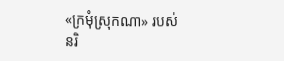«ក្រមុំស្រុកណា» របស់ នរិ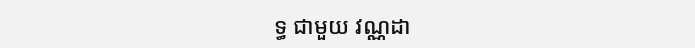ទ្ធ ជាមួយ វណ្ណដា